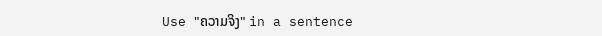Use "ຄວາມຈິງ" in a sentence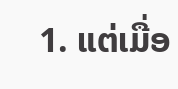1. ແຕ່ເມື່ອ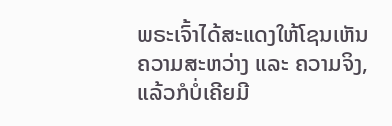ພຣະເຈົ້າໄດ້ສະແດງໃຫ້ໂຊນເຫັນຄວາມສະຫວ່າງ ແລະ ຄວາມຈິງ, ແລ້ວກໍບໍ່ເຄີຍມີ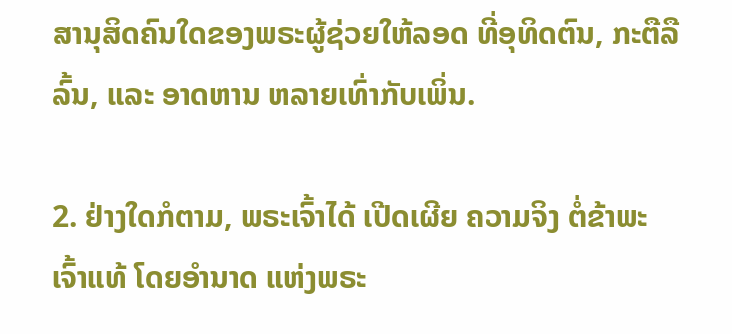ສານຸສິດຄົນໃດຂອງພຣະຜູ້ຊ່ວຍໃຫ້ລອດ ທີ່ອຸທິດຕົນ, ກະຕືລືລົ້ນ, ແລະ ອາດຫານ ຫລາຍເທົ່າກັບເພິ່ນ.

2. ຢ່າງໃດກໍຕາມ, ພຣະເຈົ້າໄດ້ ເປີດເຜີຍ ຄວາມຈິງ ຕໍ່ຂ້າພະເຈົ້າແທ້ ໂດຍອໍານາດ ແຫ່ງພຣະ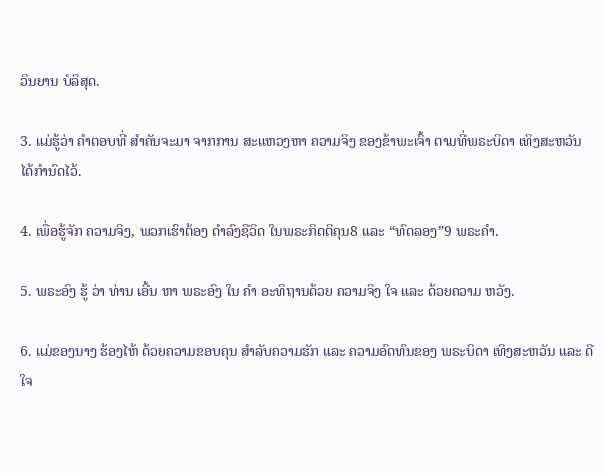ວິນຍານ ບໍລິສຸດ.

3. ແມ່ຮູ້ວ່າ ຄໍາຕອບທີ່ ສໍາຄັນຈະມາ ຈາກການ ສະແຫວງຫາ ຄວາມຈິງ ຂອງຂ້າພະເຈົ້າ ຕາມທີ່ພຣະບິດາ ເທິງສະຫວັນ ໄດ້ກໍານົດໄວ້.

4. ເພື່ອຮູ້ຈັກ ຄວາມຈິງ, ພວກເຮົາຕ້ອງ ດໍາລົງຊີວິດ ໃນພຣະກິດຕິຄຸນ8 ແລະ “ທົດລອງ”9 ພຣະຄໍາ.

5. ພຣະອົງ ຮູ້ ວ່າ ທ່ານ ເອີ້ນ ຫາ ພຣະອົງ ໃນ ຄໍາ ອະທິຖານດ້ວຍ ຄວາມຈິງ ໃຈ ແລະ ດ້ວຍຄວາມ ຫວັງ.

6. ແມ່ຂອງນາງ ຮ້ອງໄຫ້ ດ້ວຍຄວາມຂອບຄຸນ ສໍາລັບຄວາມຮັກ ແລະ ຄວາມອົດທົນຂອງ ພຣະບິດາ ເທິງສະຫວັນ ແລະ ດີໃຈ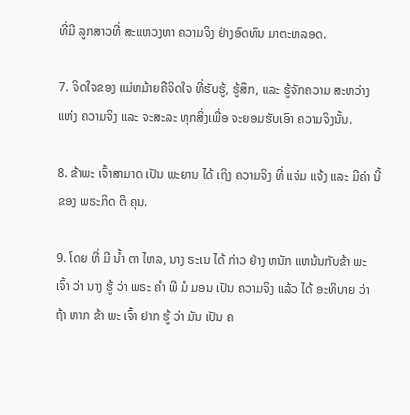ທີ່ມີ ລູກສາວທີ່ ສະແຫວງຫາ ຄວາມຈິງ ຢ່າງອົດທົນ ມາຕະຫລອດ.

7. ຈິດໃຈຂອງ ແມ່ຫມ້າຍຄືຈິດໃຈ ທີ່ຮັບຮູ້, ຮູ້ສຶກ, ແລະ ຮູ້ຈັກຄວາມ ສະຫວ່າງແຫ່ງ ຄວາມຈິງ ແລະ ຈະສະລະ ທຸກສິ່ງເພື່ອ ຈະຍອມຮັບເອົາ ຄວາມຈິງນັ້ນ.

8. ຂ້າພະ ເຈົ້າສາມາດ ເປັນ ພະຍານ ໄດ້ ເຖິງ ຄວາມຈິງ ທີ່ ແຈ່ມ ແຈ້ງ ແລະ ມີຄ່າ ນີ້ ຂອງ ພຣະກິດ ຕິ ຄຸນ.

9. ໂດຍ ທີ່ ມີ ນ້ຳ ຕາ ໄຫລ, ນາງ ຣະເນ ໄດ້ ກ່າວ ຢ່າງ ຫນັກ ແຫນ້ນກັບຂ້າ ພະ ເຈົ້າ ວ່າ ນາງ ຮູ້ ວ່າ ພຣະ ຄໍາ ພີ ມໍ ມອນ ເປັນ ຄວາມຈິງ ແລ້ວ ໄດ້ ອະທິບາຍ ວ່າ ຖ້າ ຫາກ ຂ້າ ພະ ເຈົ້າ ຢາກ ຮູ້ ວ່າ ມັນ ເປັນ ຄ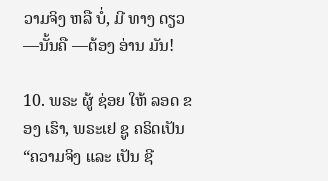ວາມຈິງ ຫລື ບໍ່, ມີ ທາງ ດຽວ —ນັ້ນຄື —ຕ້ອງ ອ່ານ ມັນ!

10. ພຣະ ຜູ້ ຊ່ອຍ ໃຫ້ ລອດ ຂອງ ເຮົາ, ພຣະເຢ ຊູ ຄຣິດເປັນ “ຄວາມຈິງ ແລະ ເປັນ ຊີ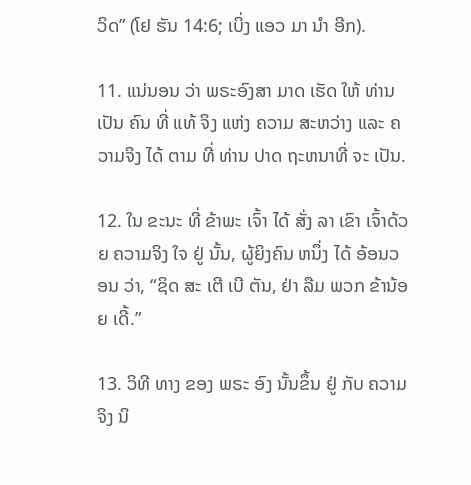ວິດ” (ໂຢ ຮັນ 14:6; ເບິ່ງ ແອວ ມາ ນໍາ ອີກ).

11. ແນ່ນອນ ວ່າ ພຣະອົງສາ ມາດ ເຮັດ ໃຫ້ ທ່ານ ເປັນ ຄົນ ທີ່ ແທ້ ຈິງ ແຫ່ງ ຄວາມ ສະຫວ່າງ ແລະ ຄວາມຈິງ ໄດ້ ຕາມ ທີ່ ທ່ານ ປາດ ຖະຫນາທີ່ ຈະ ເປັນ.

12. ໃນ ຂະນະ ທີ່ ຂ້າພະ ເຈົ້າ ໄດ້ ສັ່ງ ລາ ເຂົາ ເຈົ້າດ້ວຍ ຄວາມຈິງ ໃຈ ຢູ່ ນັ້ນ, ຜູ້ຍິງຄົນ ຫນຶ່ງ ໄດ້ ອ້ອນວອນ ວ່າ, “ຊິດ ສະ ເຕີ ເບີ ຕັນ, ຢ່າ ລືມ ພວກ ຂ້ານ້ອຍ ເດີ້.”

13. ວິທີ ທາງ ຂອງ ພຣະ ອົງ ນັ້ນຂຶ້ນ ຢູ່ ກັບ ຄວາມຈິງ ນິ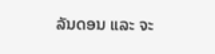ລັນດອນ ແລະ ຈະ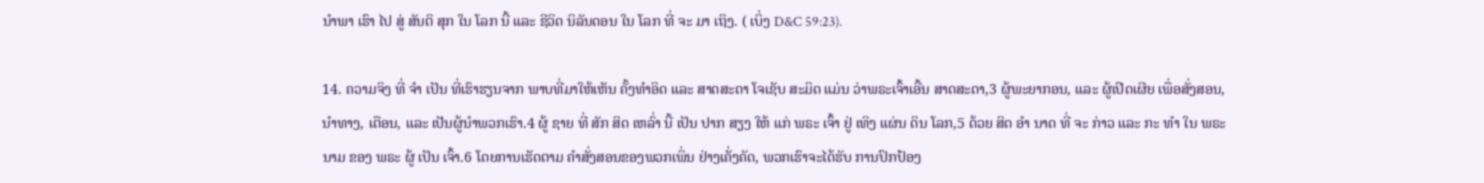ນໍາພາ ເຮົາ ໄປ ສູ່ ສັນຕິ ສຸກ ໃນ ໂລກ ນີ້ ແລະ ຊີວິດ ນິລັນດອນ ໃນ ໂລກ ທີ່ ຈະ ມາ ເຖິງ. ( ເບິ່ງ D&C 59:23).

14. ຄວາມຈິງ ທີ່ ຈໍາ ເປັນ ທີ່ເຮົາຮຽນຈາກ ພາບທີ່ມາໃຫ້ເຫັນ ຄັ້ງທໍາອິດ ແລະ ສາດສະດາ ໂຈເຊັບ ສະມິດ ແມ່ນ ວ່າພຣະເຈົ້າເອີ້ນ ສາດສະດາ,3 ຜູ້ພະຍາກອນ, ແລະ ຜູ້ເປີດເຜີຍ ເພື່ອສັ່ງສອນ, ນໍາທາງ, ເຕືອນ, ແລະ ເປັນຜູ້ນໍາພວກເຮົາ.4 ຜູ້ ຊາຍ ທີ່ ສັກ ສິດ ເຫລົ່າ ນີ້ ເປັນ ປາກ ສຽງ ໃຫ້ ແກ່ ພຣະ ເຈົ້າ ຢູ່ ເທິງ ແຜ່ນ ດິນ ໂລກ,5 ດ້ວຍ ສິດ ອໍາ ນາດ ທີ່ ຈະ ກ່າວ ແລະ ກະ ທໍາ ໃນ ພຣະ ນາມ ຂອງ ພຣະ ຜູ້ ເປັນ ເຈົ້າ.6 ໂດຍການເຮັດຕາມ ຄໍາສັ່ງສອນຂອງພວກເພິ່ນ ຢ່າງເຄັ່ງຄັດ, ພວກເຮົາຈະໄດ້ຮັບ ການປົກປ້ອງ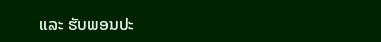ແລະ ຮັບພອນປະ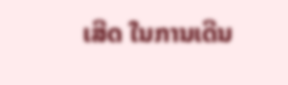ເສີດ ໃນການເດີນ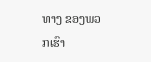ທາງ ຂອງພວກເຮົາ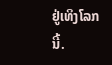ຢູ່ເທິງໂລກນີ້.